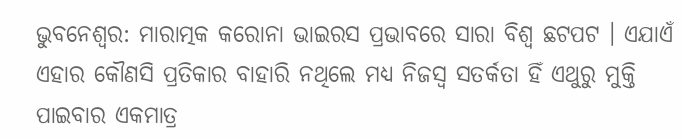ଭୁବନେଶ୍ୱର: ମାରାତ୍ମକ କରୋନା ଭାଇରସ ପ୍ରଭାବରେ ସାରା ବିଶ୍ୱ ଛଟପଟ । ଏଯାଏଁ ଏହାର କୌଣସି ପ୍ରତିକାର ବାହାରି ନଥିଲେ ମଧ୍ୟ ନିଜସ୍ୱ ସତର୍କତା ହିଁ ଏଥୁରୁ ମୁକ୍ତି ପାଇବାର ଏକମାତ୍ର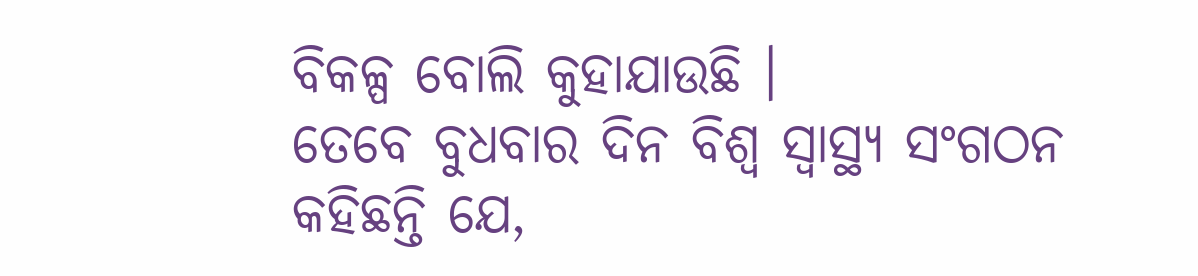ବିକଳ୍ପ ବୋଲି କୁହାଯାଉଛି ।
ତେବେ ବୁଧବାର ଦିନ ବିଶ୍ୱ ସ୍ୱାସ୍ଥ୍ୟ ସଂଗଠନ କହିଛନ୍ତି ଯେ,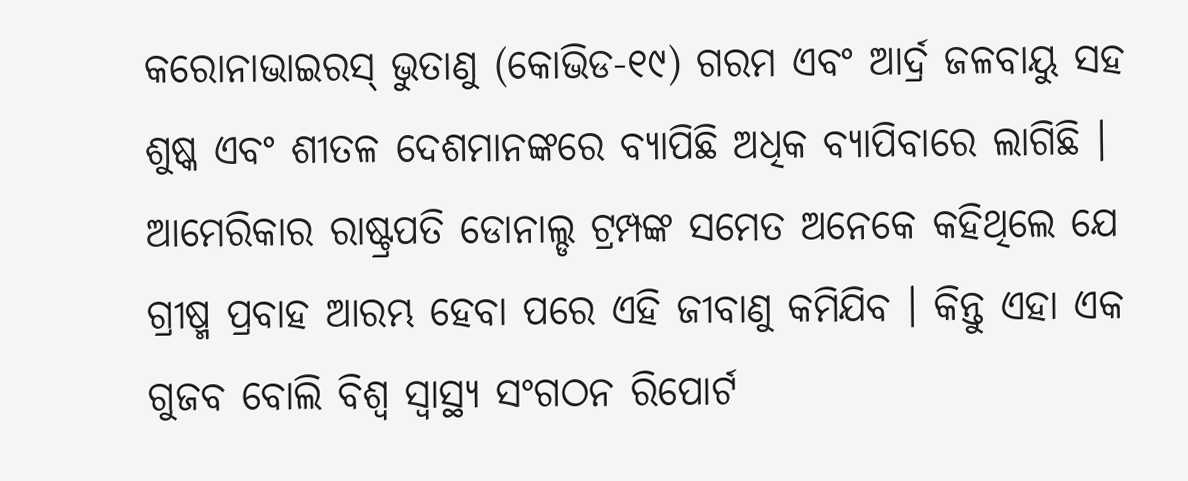କରୋନାଭାଇରସ୍ ଭୁତାଣୁ (କୋଭିଡ-୧୯) ଗରମ ଏବଂ ଆର୍ଦ୍ର ଜଳବାୟୁ ସହ ଶୁଷ୍କ ଏବଂ ଶୀତଳ ଦେଶମାନଙ୍କରେ ବ୍ୟାପିଛି ଅଧିକ ବ୍ୟାପିବାରେ ଲାଗିଛି ।
ଆମେରିକାର ରାଷ୍ଟ୍ରପତି ଡୋନାଲ୍ଡ ଟ୍ରମ୍ପଙ୍କ ସମେତ ଅନେକେ କହିଥିଲେ ଯେ ଗ୍ରୀଷ୍ମ ପ୍ରବାହ ଆରମ୍ଭ ହେବା ପରେ ଏହି ଜୀବାଣୁ କମିଯିବ । କିନ୍ତୁ ଏହା ଏକ ଗୁଜବ ବୋଲି ବିଶ୍ୱ ସ୍ୱାସ୍ଥ୍ୟ ସଂଗଠନ ରିପୋର୍ଟ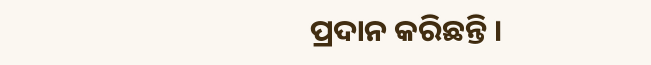ପ୍ରଦାନ କରିଛନ୍ତି ।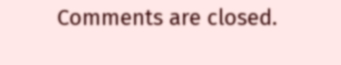Comments are closed.